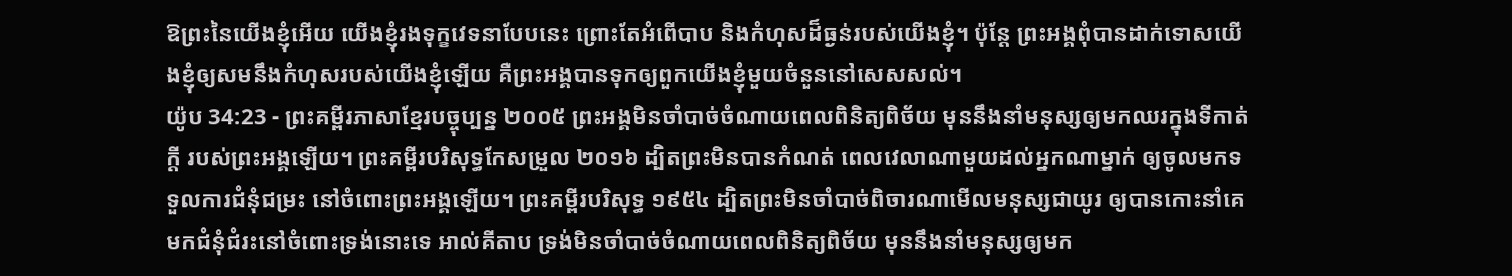ឱព្រះនៃយើងខ្ញុំអើយ យើងខ្ញុំរងទុក្ខវេទនាបែបនេះ ព្រោះតែអំពើបាប និងកំហុសដ៏ធ្ងន់របស់យើងខ្ញុំ។ ប៉ុន្តែ ព្រះអង្គពុំបានដាក់ទោសយើងខ្ញុំឲ្យសមនឹងកំហុសរបស់យើងខ្ញុំឡើយ គឺព្រះអង្គបានទុកឲ្យពួកយើងខ្ញុំមួយចំនួននៅសេសសល់។
យ៉ូប 34:23 - ព្រះគម្ពីរភាសាខ្មែរបច្ចុប្បន្ន ២០០៥ ព្រះអង្គមិនចាំបាច់ចំណាយពេលពិនិត្យពិច័យ មុននឹងនាំមនុស្សឲ្យមកឈរក្នុងទីកាត់ក្ដី របស់ព្រះអង្គឡើយ។ ព្រះគម្ពីរបរិសុទ្ធកែសម្រួល ២០១៦ ដ្បិតព្រះមិនបានកំណត់ ពេលវេលាណាមួយដល់អ្នកណាម្នាក់ ឲ្យចូលមកទទួលការជំនុំជម្រះ នៅចំពោះព្រះអង្គឡើយ។ ព្រះគម្ពីរបរិសុទ្ធ ១៩៥៤ ដ្បិតព្រះមិនចាំបាច់ពិចារណាមើលមនុស្សជាយូរ ឲ្យបានកោះនាំគេមកជំនុំជំរះនៅចំពោះទ្រង់នោះទេ អាល់គីតាប ទ្រង់មិនចាំបាច់ចំណាយពេលពិនិត្យពិច័យ មុននឹងនាំមនុស្សឲ្យមក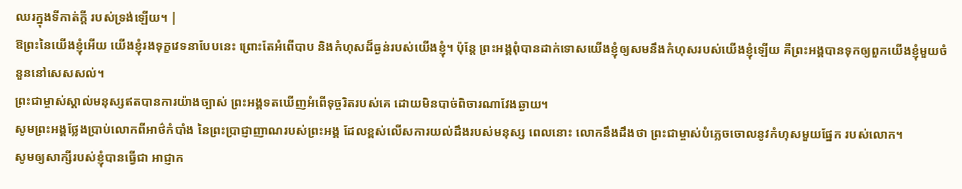ឈរក្នុងទីកាត់ក្ដី របស់ទ្រង់ឡើយ។ |
ឱព្រះនៃយើងខ្ញុំអើយ យើងខ្ញុំរងទុក្ខវេទនាបែបនេះ ព្រោះតែអំពើបាប និងកំហុសដ៏ធ្ងន់របស់យើងខ្ញុំ។ ប៉ុន្តែ ព្រះអង្គពុំបានដាក់ទោសយើងខ្ញុំឲ្យសមនឹងកំហុសរបស់យើងខ្ញុំឡើយ គឺព្រះអង្គបានទុកឲ្យពួកយើងខ្ញុំមួយចំនួននៅសេសសល់។
ព្រះជាម្ចាស់ស្គាល់មនុស្សឥតបានការយ៉ាងច្បាស់ ព្រះអង្គទតឃើញអំពើទុច្ចរិតរបស់គេ ដោយមិនបាច់ពិចារណាវែងឆ្ងាយ។
សូមព្រះអង្គថ្លែងប្រាប់លោកពីអាថ៌កំបាំង នៃព្រះប្រាជ្ញាញាណរបស់ព្រះអង្គ ដែលខ្ពស់លើសការយល់ដឹងរបស់មនុស្ស ពេលនោះ លោកនឹងដឹងថា ព្រះជាម្ចាស់បំភ្លេចចោលនូវកំហុសមួយផ្នែក របស់លោក។
សូមឲ្យសាក្សីរបស់ខ្ញុំបានធ្វើជា អាជ្ញាក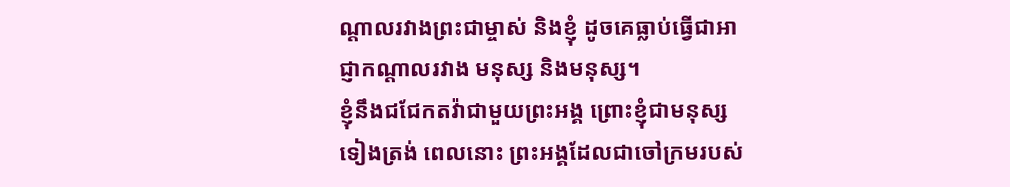ណ្ដាលរវាងព្រះជាម្ចាស់ និងខ្ញុំ ដូចគេធ្លាប់ធ្វើជាអាជ្ញាកណ្ដាលរវាង មនុស្ស និងមនុស្ស។
ខ្ញុំនឹងជជែកតវ៉ាជាមួយព្រះអង្គ ព្រោះខ្ញុំជាមនុស្សទៀងត្រង់ ពេលនោះ ព្រះអង្គដែលជាចៅក្រមរបស់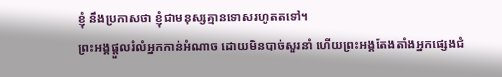ខ្ញុំ នឹងប្រកាសថា ខ្ញុំជាមនុស្សគ្មានទោសរហូតតទៅ។
ព្រះអង្គផ្ដួលរំលំអ្នកកាន់អំណាច ដោយមិនបាច់សួរនាំ ហើយព្រះអង្គតែងតាំងអ្នកផ្សេងជំ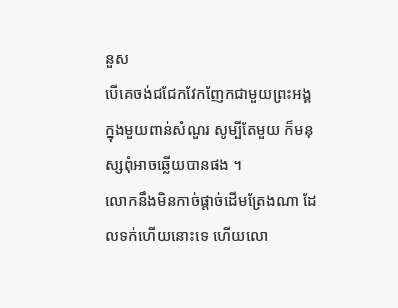នួស
បើគេចង់ជជែកវែកញែកជាមួយព្រះអង្គ ក្នុងមួយពាន់សំណួរ សូម្បីតែមួយ ក៏មនុស្សពុំអាចឆ្លើយបានផង ។
លោកនឹងមិនកាច់ផ្ដាច់ដើមត្រែងណា ដែលទក់ហើយនោះទេ ហើយលោ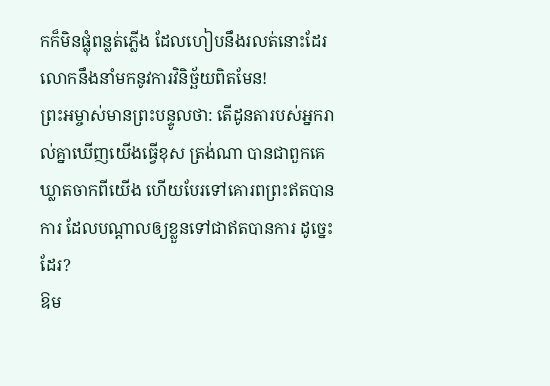កក៏មិនផ្លុំពន្លត់ភ្លើង ដែលហៀបនឹងរលត់នោះដែរ លោកនឹងនាំមកនូវការវិនិច្ឆ័យពិតមែន!
ព្រះអម្ចាស់មានព្រះបន្ទូលថា: តើដូនតារបស់អ្នករាល់គ្នាឃើញយើងធ្វើខុស ត្រង់ណា បានជាពួកគេឃ្លាតចាកពីយើង ហើយបែរទៅគោរពព្រះឥតបានការ ដែលបណ្ដាលឲ្យខ្លួនទៅជាឥតបានការ ដូច្នេះដែរ?
ឱម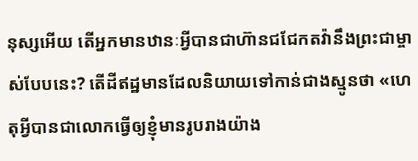នុស្សអើយ តើអ្នកមានឋានៈអ្វីបានជាហ៊ានជជែកតវ៉ានឹងព្រះជាម្ចាស់បែបនេះ? តើដីឥដ្ឋមានដែលនិយាយទៅកាន់ជាងស្មូនថា «ហេតុអ្វីបានជាលោកធ្វើឲ្យខ្ញុំមានរូបរាងយ៉ាង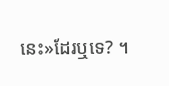នេះ»ដែរឬទេ? ។